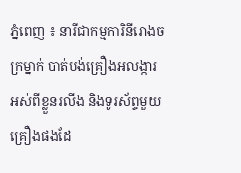ភ្នំពេញ ៖ នារីជាកម្មការិនីរោងចក្រម្នាក់ បាត់បង់គ្រឿងអលង្ការ អស់ពីខ្លួនរលីង និងទូរស័ព្ទមួយគ្រឿងផងដែ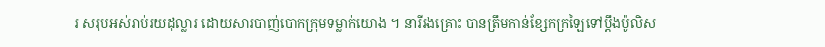រ សរុបអស់រាប់រយដុល្លារ ដោយសារបាញ់បោកក្រុមទម្លាក់យោង ។ នារីរងគ្រោះ បានត្រឹមកាន់ខ្សែកក្រឡៃទៅប្តឹងប៉ូលិស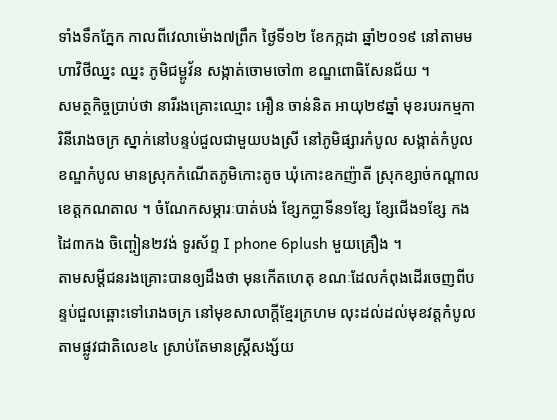ទាំងទឹកភ្នែក កាលពីវេលាម៉ោង៧ព្រឹក ថ្ងៃទី១២ ខែកក្កដា ឆ្នាំ២០១៩ នៅតាមមហាវិថីឈ្នះ ឈ្នះ ភូមិជម្ពូវ័ន សង្កាត់ចោមចៅ៣ ខណ្ឌពោធិសែនជ័យ ។
សមត្ថកិច្ចប្រាប់ថា នារីរងគ្រោះឈ្មោះ អឿន ចាន់និត អាយុ២៩ឆ្នាំ មុខរបរកម្មការិនីរោងចក្រ ស្នាក់នៅបន្ទប់ជួលជាមួយបងស្រី នៅភូមិផ្សារកំបូល សង្កាត់កំបូល ខណ្ឌកំបូល មានស្រុកកំណើតភូមិកោះតូច ឃុំកោះឧកញ៉ាតី ស្រុកខ្សាច់កណ្តាល ខេត្តកណតាល ។ ចំណែកសម្ភារៈបាត់បង់ ខ្សែកប្លាទីន១ខ្សែ ខ្សែជើង១ខ្សែ កងដៃ៣កង ចិញ្ចៀន២វង់ ទូរស័ព្ទ I phone 6plush មួយគ្រឿង ។
តាមសម្តីជនរងគ្រោះបានឲ្យដឹងថា មុនកើតហេតុ ខណៈដែលកំពុងដើរចេញពីបន្ទប់ជួលឆ្ពោះទៅរោងចក្រ នៅមុខសាលាក្តីខ្មែរក្រហម លុះដល់ដល់មុខវត្តកំបូល តាមផ្លូវជាតិលេខ៤ ស្រាប់តែមានស្ត្រីសង្ស័យ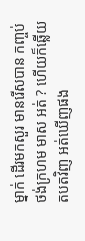ម្នាក់ ដើរមកសួរ មានរើសបាន កញ្ចប់ថង់ក្រហម មាស អត់ ? ហើយក៏ឆ្លើយតបតវិញ អត់ឃើញផង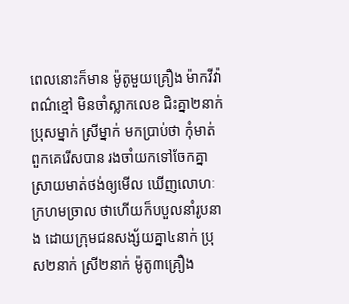ពេលនោះក៏មាន ម៉ូតូមួយគ្រឿង ម៉ាកវីវ៉ា ពណ៌ខ្មៅ មិនចាំស្លាកលេខ ជិះគ្នា២នាក់ ប្រុសម្នាក់ ស្រីម្នាក់ មកប្រាប់ថា កុំមាត់ ពួកគេរើសបាន រងចាំយកទៅចែកគ្នា ស្រាយមាត់ថង់ឲ្យមើល ឃើញលោហៈក្រហមច្រាល ថាហើយក៏បបួលនាំរូបនាង ដោយក្រុមជនសង្ស័យគ្នា៤នាក់ ប្រុស២នាក់ ស្រី២នាក់ ម៉ូតូ៣គ្រឿង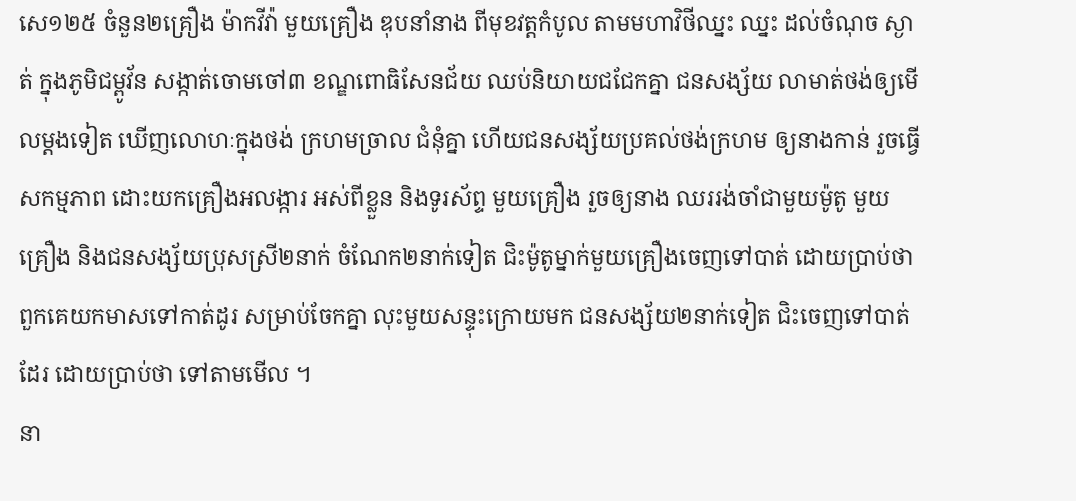សេ១២៥ ចំនួន២គ្រឿង ម៉ាកវីវ៉ា មួយគ្រឿង ឌុបនាំនាង ពីមុខវត្តកំបូល តាមមហាវិថីឈ្នះ ឈ្នះ ដល់ចំណុច ស្ងាត់ ក្នុងភូមិជម្ពូវ័ន សង្កាត់ចោមចៅ៣ ខណ្ឌពោធិសែនជ័យ ឈប់និយាយជជែកគ្នា ជនសង្ស័យ លាមាត់ថង់ឲ្យមើលម្តងទៀត ឃើញលោហៈក្នុងថង់ ក្រហមច្រាល ជំនុំគ្នា ហើយជនសង្ស័យប្រគល់ថង់ក្រហម ឲ្យនាងកាន់ រួចធ្វើសកម្មភាព ដោះយកគ្រឿងអលង្ការ អស់ពីខ្លួន និងទូរស័ព្ទ មួយគ្រឿង រួចឲ្យនាង ឈររង់ចាំជាមួយម៉ូតូ មួយគ្រឿង និងជនសង្ស័យប្រុសស្រី២នាក់ ចំណែក២នាក់ទៀត ជិះម៉ូតូម្នាក់មួយគ្រឿងចេញទៅបាត់ ដោយប្រាប់ថា ពួកគេយកមាសទៅកាត់ដូរ សម្រាប់ចែកគ្នា លុះមួយសន្ទុះក្រោយមក ជនសង្ស័យ២នាក់ទៀត ជិះចេញទៅបាត់ដែរ ដោយប្រាប់ថា ទៅតាមមើល ។
នា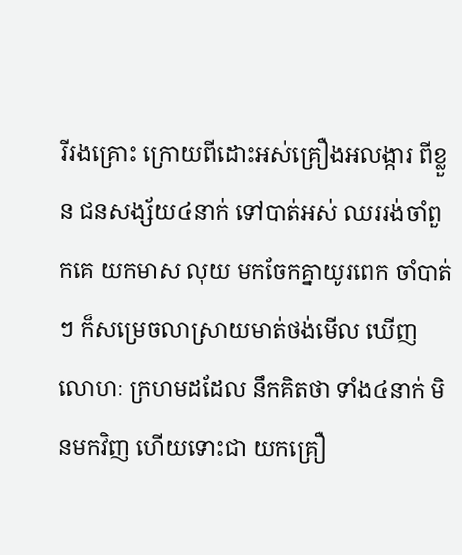រីរងគ្រោះ ក្រោយពីដោះអស់គ្រឿងអលង្ការ ពីខ្លួន ជនសង្ស័យ៤នាក់ ទៅបាត់អស់ ឈររង់ចាំពួកគេ យកមាស លុយ មកចែកគ្នាយូរពេក ចាំបាត់ៗ ក៏សម្រេចលាស្រាយមាត់ថង់មើល ឃើញលោហៈ ក្រហមដដែល នឹកគិតថា ទាំង៤នាក់ មិនមកវិញ ហើយទោះជា យកគ្រឿ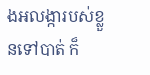ងអលង្ការបស់ខ្លួនទៅបាត់ ក៏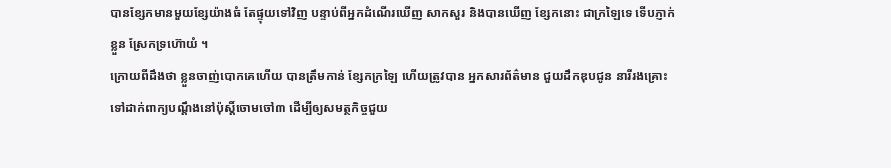បានខ្សែកមានមួយខ្សែយ៉ាងធំ តែផ្ទុយទៅវិញ បន្ទាប់ពីអ្នកដំណើរឃើញ សាកសួរ និងបានឃើញ ខ្សែកនោះ ជាក្រឡៃទេ ទើបភ្ញាក់ខ្លួន ស្រែកទ្រហ៊ោយំ ។
ក្រោយពីដឹងថា ខ្លួនចាញ់បោកគេហើយ បានត្រឹមកាន់ ខ្សែកក្រឡៃ ហើយត្រូវបាន អ្នកសារព័ត៌មាន ជួយដឹកឌុបជូន នារីរងគ្រោះទៅដាក់ពាក្យបណ្តឹងនៅប៉ុស្តិ៍ចោមចៅ៣ ដើម្បីឲ្យសមត្ថកិច្ចជួយ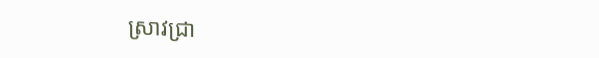ស្រាវជ្រា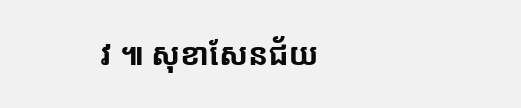វ ៕ សុខាសែនជ័យ